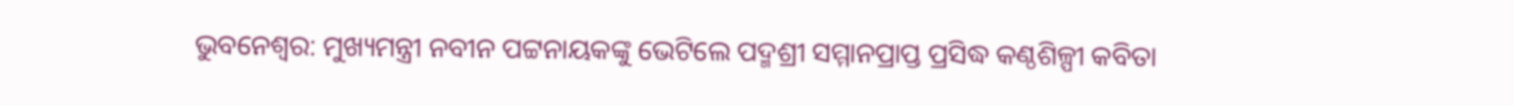ଭୁବନେଶ୍ବର: ମୁଖ୍ୟମନ୍ତ୍ରୀ ନବୀନ ପଟ୍ଟନାୟକଙ୍କୁ ଭେଟିଲେ ପଦ୍ମଶ୍ରୀ ସମ୍ମାନପ୍ରାପ୍ତ ପ୍ରସିଦ୍ଧ କଣ୍ଠଶିଳ୍ପୀ କବିତା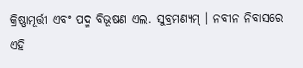କ୍ରିଷ୍ଣାମୂର୍ତ୍ତୀ ଏବଂ ପଦ୍ମ ବିଭୂଷଣ ଏଲ. ସୁବ୍ରମଣ୍ୟମ୍ । ନବୀନ ନିବାସରେ ଏହି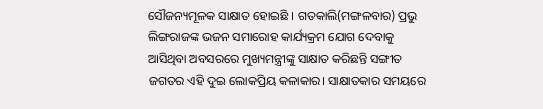ସୌଜନ୍ୟମୂଳକ ସାକ୍ଷାତ ହୋଇଛି । ଗତକାଲି(ମଙ୍ଗଳବାର) ପ୍ରଭୁ ଲିଙ୍ଗରାଜଙ୍କ ଭଜନ ସମାରୋହ କାର୍ଯ୍ୟକ୍ରମ ଯୋଗ ଦେବାକୁ ଆସିଥିବା ଅବସରରେ ମୁଖ୍ୟମନ୍ତ୍ରୀଙ୍କୁ ସାକ୍ଷାତ କରିଛନ୍ତି ସଙ୍ଗୀତ ଜଗତର ଏହି ଦୁଇ ଲୋକପ୍ରିୟ କଳାକାର। ସାକ୍ଷାତକାର ସମୟରେ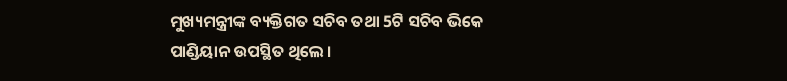ମୁଖ୍ୟମନ୍ତ୍ରୀଙ୍କ ବ୍ୟକ୍ତିଗତ ସଚିବ ତଥା 5ଟି ସଚିବ ଭିକେ ପାଣ୍ଡିୟାନ ଉପସ୍ଥିତ ଥିଲେ ।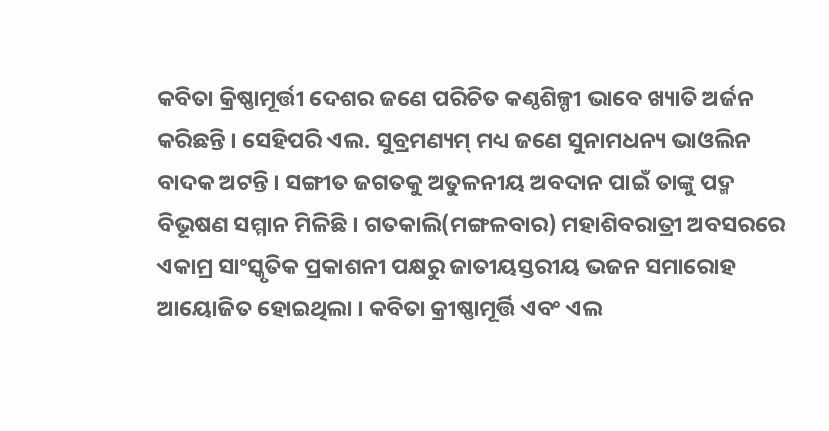କବିତା କ୍ରିଷ୍ଣାମୂର୍ତ୍ତୀ ଦେଶର ଜଣେ ପରିଚିତ କଣ୍ଠଶିଳ୍ପୀ ଭାବେ ଖ୍ୟାତି ଅର୍ଜନ କରିଛନ୍ତି । ସେହିପରି ଏଲ. ସୁବ୍ରମଣ୍ୟମ୍ ମଧ୍ୟ ଜଣେ ସୁନାମଧନ୍ୟ ଭାଓଲିନ ବାଦକ ଅଟନ୍ତି । ସଙ୍ଗୀତ ଜଗତକୁ ଅତୁଳନୀୟ ଅବଦାନ ପାଇଁ ତାଙ୍କୁ ପଦ୍ମ ବିଭୂଷଣ ସମ୍ମାନ ମିଳିଛି । ଗତକାଲି(ମଙ୍ଗଳବାର) ମହାଶିବରାତ୍ରୀ ଅବସରରେ ଏକାମ୍ର ସାଂସ୍କୃତିକ ପ୍ରକାଶନୀ ପକ୍ଷରୁ ଜାତୀୟସ୍ତରୀୟ ଭଜନ ସମାରୋହ ଆୟୋଜିତ ହୋଇଥିଲା । କବିତା କ୍ରୀଷ୍ଣାମୂର୍ତ୍ତି ଏବଂ ଏଲ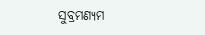ସୁବ୍ରମଣ୍ୟମ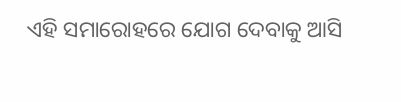ଏହି ସମାରୋହରେ ଯୋଗ ଦେବାକୁ ଆସି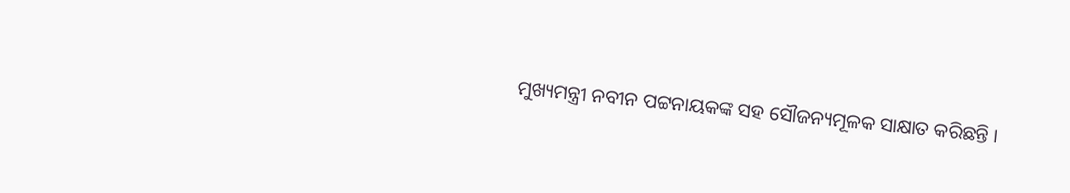ମୁଖ୍ୟମନ୍ତ୍ରୀ ନବୀନ ପଟ୍ଟନାୟକଙ୍କ ସହ ସୌଜନ୍ୟମୂଳକ ସାକ୍ଷାତ କରିଛନ୍ତି ।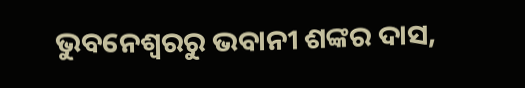ଭୁବନେଶ୍ବରରୁ ଭବାନୀ ଶଙ୍କର ଦାସ,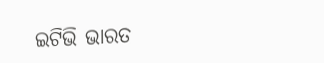ଇଟିଭି ଭାରତ